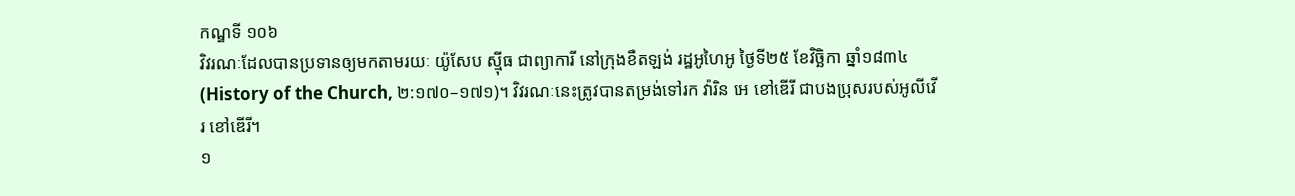កណ្ឌទី ១០៦
វិវរណៈដែលបានប្រទានឲ្យមកតាមរយៈ យ៉ូសែប ស៊្មីធ ជាព្យាការី នៅក្រុងខឺតឡង់ រដ្ឋអូហៃអូ ថ្ងៃទី២៥ ខែវិច្ឆិកា ឆ្នាំ១៨៣៤ (History of the Church, ២:១៧០–១៧១)។ វិវរណៈនេះត្រូវបានតម្រង់ទៅរក វ៉ារិន អេ ខៅឌើរី ជាបងប្រុសរបស់អូលីវើរ ខៅឌើរី។
១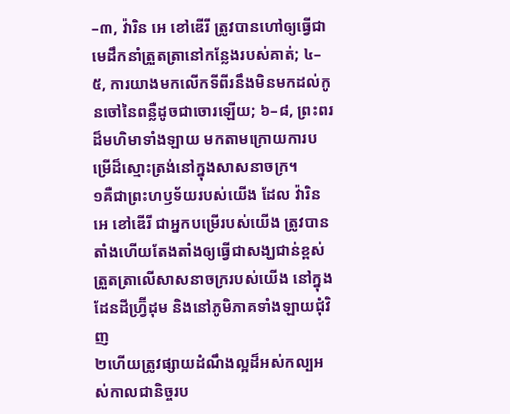–៣, វ៉ារិន អេ ខៅឌើរី ត្រូវបានហៅឲ្យធ្វើជាមេដឹកនាំត្រួតត្រានៅកន្លែងរបស់គាត់; ៤–៥, ការយាងមកលើកទីពីរនឹងមិនមកដល់កូនចៅនៃពន្លឺដូចជាចោរឡើយ; ៦–៨, ព្រះពរដ៏មហិមាទាំងឡាយ មកតាមក្រោយការបម្រើដ៏ស្មោះត្រង់នៅក្នុងសាសនាចក្រ។
១គឺជាព្រះហឫទ័យរបស់យើង ដែល វ៉ារិន អេ ខៅឌើរី ជាអ្នកបម្រើរបស់យើង ត្រូវបានតាំងហើយតែងតាំងឲ្យធ្វើជាសង្ឃជាន់ខ្ពស់ត្រួតត្រាលើសាសនាចក្ររបស់យើង នៅក្នុងដែនដីហ្វ្រ៊ីដុម និងនៅភូមិភាគទាំងឡាយជុំវិញ
២ហើយត្រូវផ្សាយដំណឹងល្អដ៏អស់កល្បអស់កាលជានិច្ចរប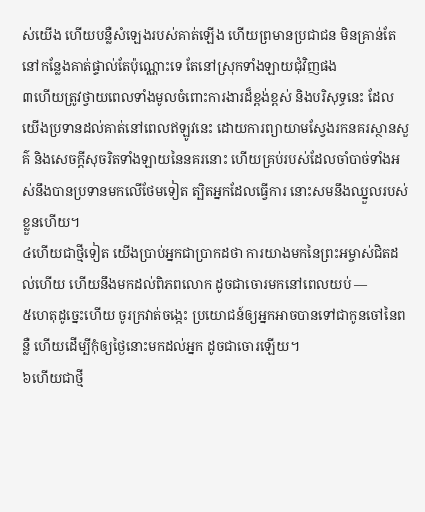ស់យើង ហើយបន្លឺសំឡេងរបស់គាត់ឡើង ហើយព្រមានប្រជាជន មិនគ្រាន់តែនៅកន្លែងគាត់ផ្ទាល់តែប៉ុណ្ណោះទេ តែនៅស្រុកទាំងឡាយជុំវិញផង
៣ហើយត្រូវថ្វាយពេលទាំងមូលចំពោះការងារដ៏ខ្ពង់ខ្ពស់ និងបរិសុទ្ធនេះ ដែលយើងប្រទានដល់គាត់នៅពេលឥឡូវនេះ ដោយការព្យាយាមស្វែងរកនគរស្ថានសួគ៌ និងសេចក្ដីសុចរិតទាំងឡាយនៃនគរនោះ ហើយគ្រប់របស់ដែលចាំបាច់ទាំងអស់នឹងបានប្រទានមកលើថែមទៀត ត្បិតអ្នកដែលធ្វើការ នោះសមនឹងឈ្នួលរបស់ខ្លួនហើយ។
៤ហើយជាថ្មីទៀត យើងប្រាប់អ្នកជាប្រាកដថា ការយាងមកនៃព្រះអម្ចាស់ជិតដល់ហើយ ហើយនឹងមកដល់ពិភពលោក ដូចជាចោរមកនៅពេលយប់ —
៥ហេតុដូច្នេះហើយ ចូរក្រវាត់ចង្កេះ ប្រយោជន៍ឲ្យអ្នកអាចបានទៅជាកូនចៅនៃពន្លឺ ហើយដើម្បីកុំឲ្យថ្ងៃនោះមកដល់អ្នក ដូចជាចោរឡើយ។
៦ហើយជាថ្មី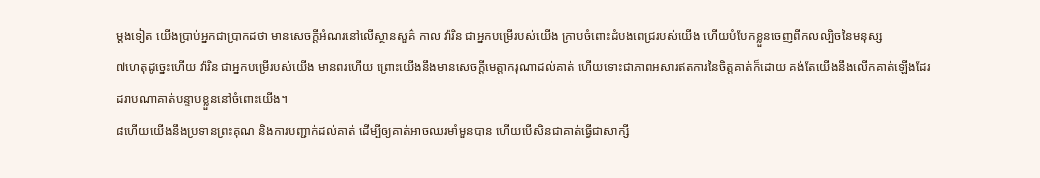ម្ដងទៀត យើងប្រាប់អ្នកជាប្រាកដថា មានសេចក្ដីអំណរនៅលើស្ថានសួគ៌ កាល វ៉ារិន ជាអ្នកបម្រើរបស់យើង ក្រាបចំពោះដំបងពេជ្ររបស់យើង ហើយបំបែកខ្លួនចេញពីកលល្បិចនៃមនុស្ស
៧ហេតុដូច្នេះហើយ វ៉ារិន ជាអ្នកបម្រើរបស់យើង មានពរហើយ ព្រោះយើងនឹងមានសេចក្ដីមេត្តាករុណាដល់គាត់ ហើយទោះជាភាពអសារឥតការនៃចិត្តគាត់ក៏ដោយ គង់តែយើងនឹងលើកគាត់ឡើងដែរ ដរាបណាគាត់បន្ទាបខ្លួននៅចំពោះយើង។
៨ហើយយើងនឹងប្រទានព្រះគុណ និងការបញ្ជាក់ដល់គាត់ ដើម្បីឲ្យគាត់អាចឈរមាំមួនបាន ហើយបើសិនជាគាត់ធ្វើជាសាក្សី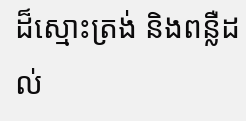ដ៏ស្មោះត្រង់ និងពន្លឺដល់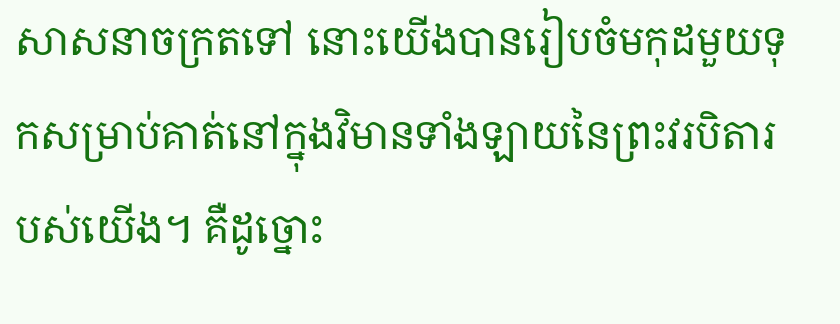សាសនាចក្រតទៅ នោះយើងបានរៀបចំមកុដមួយទុកសម្រាប់គាត់នៅក្នុងវិមានទាំងឡាយនៃព្រះវរបិតារបស់យើង។ គឺដូច្នោះ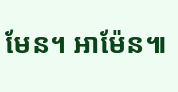មែន។ អាម៉ែន៕